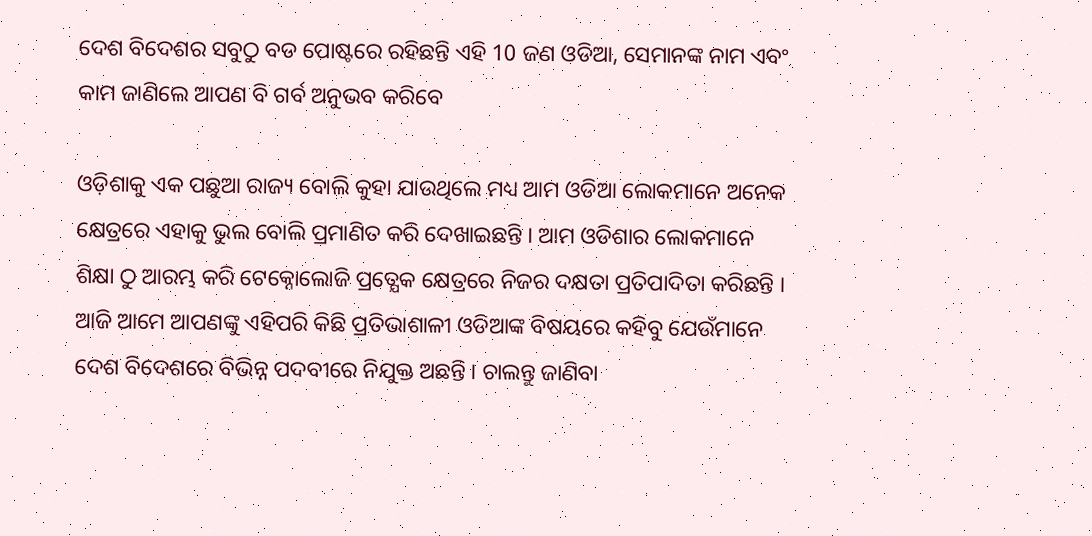ଦେଶ ବିଦେଶର ସବୁଠୁ ବଡ ପୋଷ୍ଟରେ ରହିଛନ୍ତି ଏହି 10 ଜଣ ଓଡିଆ, ସେମାନଙ୍କ ନାମ ଏବଂ କାମ ଜାଣିଲେ ଆପଣ ବି ଗର୍ବ ଅନୁଭବ କରିବେ

ଓଡ଼ିଶାକୁ ଏକ ପଛୁଆ ରାଜ୍ୟ ବୋଲି କୁହା ଯାଉଥିଲେ ମଧ୍ୟ ଆମ ଓଡିଆ ଲୋକମାନେ ଅନେକ କ୍ଷେତ୍ରରେ ଏହାକୁ ଭୁଲ ବୋଲି ପ୍ରମାଣିତ କରି ଦେଖାଇଛନ୍ତି । ଆମ ଓଡିଶାର ଲୋକମାନେ ଶିକ୍ଷା ଠୁ ଆରମ୍ଭ କରି ଟେକ୍ନୋଲୋଜି ପ୍ରତ୍ଯେକ କ୍ଷେତ୍ରରେ ନିଜର ଦକ୍ଷତା ପ୍ରତିପାଦିତା କରିଛନ୍ତି । ଆଜି ଆମେ ଆପଣଙ୍କୁ ଏହିପରି କିଛି ପ୍ରତିଭାଶାଳୀ ଓଡିଆଙ୍କ ବିଷୟରେ କହିବୁ ଯେଉଁମାନେ ଦେଶ ବିଦେଶରେ ବିଭିନ୍ନ ପଦବୀରେ ନିଯୁକ୍ତ ଅଛନ୍ତି । ଚାଲନ୍ତୁ ଜାଣିବା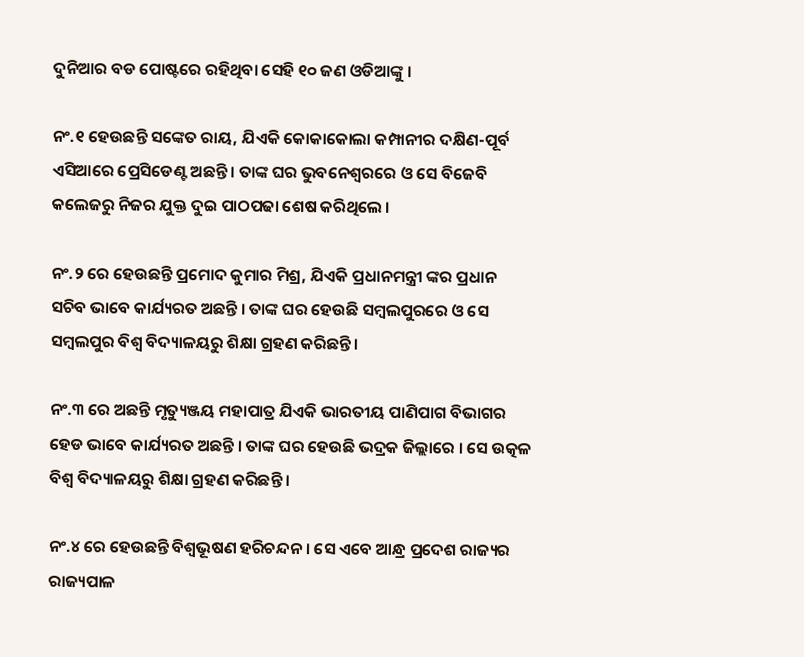ଦୁନିଆର ବଡ ପୋଷ୍ଟରେ ରହିଥିବା ସେହି ୧୦ ଜଣ ଓଡିଆଙ୍କୁ ।

ନଂ.୧ ହେଉଛନ୍ତି ସଙ୍କେତ ରାୟ, ଯିଏକି କୋକାକୋଲା କମ୍ପାନୀର ଦକ୍ଷିଣ-ପୂର୍ବ ଏସିଆରେ ପ୍ରେସିଡେଣ୍ଟ ଅଛନ୍ତି । ତାଙ୍କ ଘର ଭୁବନେଶ୍ବରରେ ଓ ସେ ବିଜେବି କଲେଜରୁ ନିଜର ଯୁକ୍ତ ଦୁଇ ପାଠପଢା ଶେଷ କରିଥିଲେ ।

ନଂ.୨ ରେ ହେଉଛନ୍ତି ପ୍ରମୋଦ କୁମାର ମିଶ୍ର, ଯିଏକି ପ୍ରଧାନମନ୍ତ୍ରୀ ଙ୍କର ପ୍ରଧାନ ସଚିବ ଭାବେ କାର୍ଯ୍ୟରତ ଅଛନ୍ତି । ତାଙ୍କ ଘର ହେଉଛି ସମ୍ବଲପୁରରେ ଓ ସେ ସମ୍ବଲପୁର ବିଶ୍ଵ ବିଦ୍ୟାଳୟରୁ ଶିକ୍ଷା ଗ୍ରହଣ କରିଛନ୍ତି ।

ନଂ.୩ ରେ ଅଛନ୍ତି ମୃତ୍ୟୁଞ୍ଜୟ ମହାପାତ୍ର ଯିଏକି ଭାରତୀୟ ପାଣିପାଗ ବିଭାଗର ହେଡ ଭାବେ କାର୍ଯ୍ୟରତ ଅଛନ୍ତି । ତାଙ୍କ ଘର ହେଉଛି ଭଦ୍ରକ ଜିଲ୍ଲାରେ । ସେ ଉତ୍କଳ ବିଶ୍ଵ ବିଦ୍ୟାଳୟରୁ ଶିକ୍ଷା ଗ୍ରହଣ କରିଛନ୍ତି ।

ନଂ.୪ ରେ ହେଉଛନ୍ତି ବିଶ୍ବଭୂଷଣ ହରିଚନ୍ଦନ । ସେ ଏବେ ଆନ୍ଧ୍ର ପ୍ରଦେଶ ରାଜ୍ୟର ରାଜ୍ୟପାଳ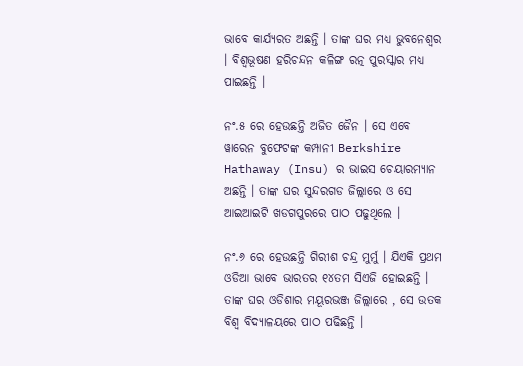ଭାବେ କାର୍ଯ୍ୟରତ ଅଛନ୍ତି । ତାଙ୍କ ଘର ମଧ୍ୟ ଭୁବନେଶ୍ବର । ବିଶ୍ବଭୂଷଣ ହରିଚନ୍ଦନ କଳିଙ୍ଗ ରତ୍ନ ପୁରସ୍କାର ମଧ୍ୟ ପାଇଛନ୍ତି ।

ନଂ.୫ ରେ ହେଉଛନ୍ତି ଅଜିତ ଜୈନ । ସେ ଏବେ ୱାରେନ ବୁଫେଟଙ୍କ କମ୍ପାନୀ Berkshire Hathaway (Insu) ର ଭାଇସ ଚେୟାରମ୍ୟାନ ଅଛନ୍ତି । ତାଙ୍କ ଘର ସୁନ୍ଦରଗଡ ଜିଲ୍ଲାରେ ଓ ସେ ଆଇଆଇଟି ଖଡଗପୁରରେ ପାଠ ପଢୁଥିଲେ ।

ନଂ.୬ ରେ ହେଉଛନ୍ତି ଗିରୀଶ ଚନ୍ଦ୍ର ମୁର୍ମୁ । ଯିଏକି ପ୍ରଥମ ଓଡିଆ ଭାବେ ଭାରତର ୧୪ତମ ସିଏଜି ହୋଇଛନ୍ତି । ତାଙ୍କ ଘର ଓଡିଶାର ମୟୂରଭଞ୍ଜ ଜିଲ୍ଲାରେ , ସେ ଉତକ ବିଶ୍ଵ ବିଦ୍ୟାଳୟରେ ପାଠ ପଢିଛନ୍ତି ।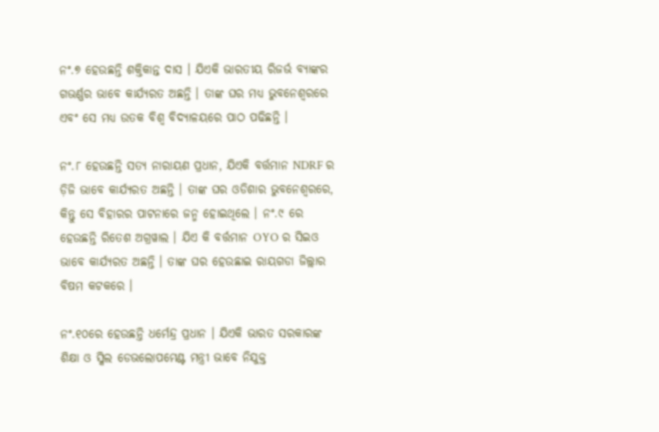ନଂ.୭ ହେଉଛନ୍ତି ଶକ୍ତିକାନ୍ତ ଦାସ । ଯିଏକି ଭାରତୀୟ ରିଜର୍ଭ ବ୍ୟାଙ୍କର ଗଭର୍ଣ୍ଣର ଭାବେ କାର୍ଯ୍ୟରତ ଅଛନ୍ତି । ତାଙ୍କ ଘର ମଧ୍ୟ ଭୁବନେଶ୍ବରରେ ଏବଂ ସେ ମଧ୍ୟ ଉତକ ବିଶ୍ଵ ବିଦ୍ୟାଳୟରେ ପାଠ ପଢିଛନ୍ତି ।

ନଂ.୮ ହେଉଛନ୍ତି ସତ୍ୟ ନାରାୟଣ ପ୍ରଧାନ, ଯିଏକି ବର୍ତ୍ତମାନ NDRF ର ଡ଼ିଜି ଭାବେ କାର୍ଯ୍ୟରତ ଅଛନ୍ତି । ତାଙ୍କ ଘର ଓଡିଶାର ଭୁବନେଶ୍ବରରେ, କିନ୍ତୁ ସେ ବିହାରର ପାଟନାରେ ଜନ୍ମ ହୋଇଥିଲେ । ନଂ.୯ ରେ ହେଉଛନ୍ତି ରିତେଶ ଅଗ୍ରୱାଲ । ଯିଏ କି ବର୍ତ୍ତମାନ OYO ର ସିଇଓ ଭାବେ କାର୍ଯ୍ୟରତ ଅଛନ୍ତି । ତାଙ୍କ ଘର ହେଉଛାଇ ରାୟଗଡା ଜିଲ୍ଲାର ବିଷମ କଟକରେ ।

ନଂ.୧୦ରେ ହେଉଛନ୍ତି ଧର୍ମେନ୍ଦ୍ର ପ୍ରଧାନ । ଯିଏକି ଭାରତ ସରକାରଙ୍କ ଶିକ୍ଷା ଓ ସ୍କିଲ ଡେଭଲୋପମେଣ୍ଟ ମନ୍ତ୍ରୀ ଭାବେ ନିଯୁକ୍ତ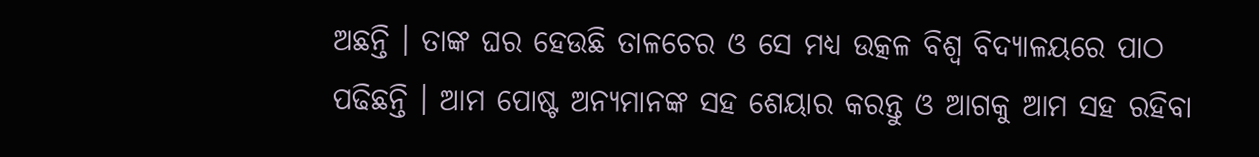ଅଛନ୍ତି । ତାଙ୍କ ଘର ହେଉଛି ତାଳଚେର ଓ ସେ ମଧ୍ୟ ଉତ୍କଳ ବିଶ୍ଵ ବିଦ୍ୟାଳୟରେ ପାଠ ପଢିଛନ୍ତି । ଆମ ପୋଷ୍ଟ ଅନ୍ୟମାନଙ୍କ ସହ ଶେୟାର କରନ୍ତୁ ଓ ଆଗକୁ ଆମ ସହ ରହିବା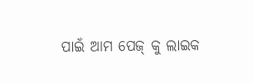ପାଇଁ ଆମ ପେଜ୍ କୁ ଲାଇକ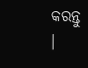କରନ୍ତୁ ।